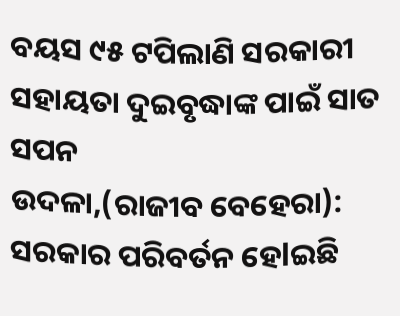ବୟସ ୯୫ ଟପିଲାଣି ସରକାରୀ ସହାୟତା ଦୁଇବୃଦ୍ଧାଙ୍କ ପାଇଁ ସାତ ସପନ
ଉଦଳା,(ରାଜୀବ ବେହେରା): ସରକାର ପରିବର୍ତନ ହେlଇଛି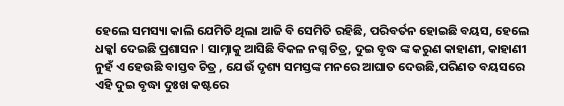ହେଲେ ସମସ୍ୟା କାଲି ଯେମିତି ଥିଲା ଆଜି ବି ସେମିତି ରହିଛି, ପରିବର୍ତନ ହୋଇଛି ବୟସ, ହେଲେ ଧକ୍କl ଦେଇଛି ପ୍ରଶାସନ l ସାମ୍ନାକୁ ଆସିଛି ବିକଳ ନଗ୍ନ ଚିତ୍ର, ଦୁଇ ବୃଦ୍ଧ ଙ୍କ କରୁଣ କାହାଣୀ, କାହାଣୀ ନୁହଁ ଏ ହେଉଛି ବାସ୍ତବ ଚିତ୍ର , ଯେଉଁ ଦୃଶ୍ୟ ସମସ୍ତଙ୍କ ମନରେ ଆଘାତ ଦେଉଛି,ପରିଣତ ବୟସରେ ଏହି ଦୁଇ ବୃଦ୍ଧା ଦୁଃଖ କଷ୍ଟରେ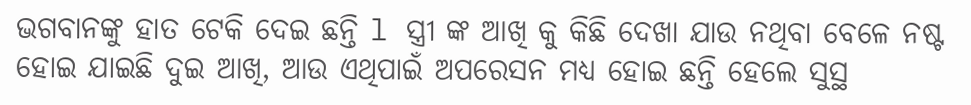ଭଗବାନଙ୍କୁ ହାତ ଟେକି ଦେଇ ଛନ୍ତି l ସ୍ତ୍ରୀ ଙ୍କ ଆଖି କୁ କିଛି ଦେଖା ଯାଉ ନଥିବା ବେଳେ ନଷ୍ଟ ହୋଇ ଯାଇଛି ଦୁଇ ଆଖି, ଆଉ ଏଥିପାଇଁ ଅପରେସନ ମଧ୍ୟ ହୋଇ ଛନ୍ତି ହେଲେ ସୁସ୍ଥ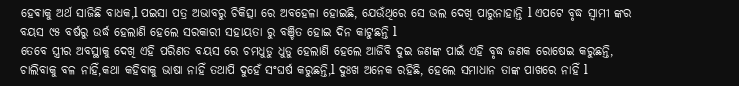ହେଵାକୁ ଅର୍ଥ ସାଜିଛି ବାଧକ,l ପଇସା ପତ୍ର ଅଭାବରୁ ଚିକିତ୍ସା ରେ ଅବହେଳା ହୋଇଛି, ଯେଉଁଥିରେ ସେ ଭଲ ଦେଖି ପାରୁନାହାନ୍ତି l ଏପଟେ ବୃଦ୍ଧ ସ୍ଵାମୀ ଙ୍କର ବୟସ ୯୫ ବର୍ଷରୁ ଉର୍ଦ୍ଧ ହେଲାଣି ହେଲେ ସରକାରୀ ସହାୟତା ରୁ ବଞ୍ଚିତ ହୋଇ ଦିନ କାଟୁଛନ୍ତି l
ତେବେ ସ୍ତ୍ରୀର ଅବସ୍ଥାକୁ ଦେଖି ଏହି ପରିଣତ ବୟସ ରେ ଚମଧୁଡୁ ଧୁଡୁ ହେଲାଣି ହେଲେ ଆଜିବି ଦୁଇ ଜଣଙ୍କ ପାଇଁ ଏହି ବୃଦ୍ଧ ଜଣକ ରୋଷେଇ କରୁଛନ୍ତି, ଚାଲିବାକୁ ବଳ ନାହିଁ,କଥା କହିବାକୁ ଭାଷା ନାହିଁ ତଥାପି ଦୁହେଁ ସଂଘର୍ଷ କରୁଛନ୍ତି,l ଦୁଃଖ ଅନେକ ରହିଛି, ହେଲେ ସମାଧାନ ତାଙ୍କ ପାଖରେ ନାହିଁ l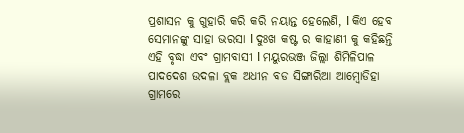ପ୍ରଶାସନ କୁ ଗୁହାରି କରି କରି ନୟାନ୍ତ ହେଲେଣି, l କିଏ ହେବ ସେମାନଙ୍କୁ ସାହା ଭରସା l ଦୁଃଖ କଷ୍ଟ ର କାହାଣୀ କୁ କହିଛନ୍ତି ଏହି ବୃଦ୍ଧା ଏବଂ ଗ୍ରାମବାସୀ l ମୟୁରଭଞ୍ଜ ଜିଲ୍ଲା ଶିମିଳିପାଳ ପାଦଦେଶ ଉଦଳା ବ୍ଲକ ଅଧୀନ ବଡ ସିଙ୍ଗାରିଆ ଆମ୍ବୋଡିହା ଗ୍ରାମରେ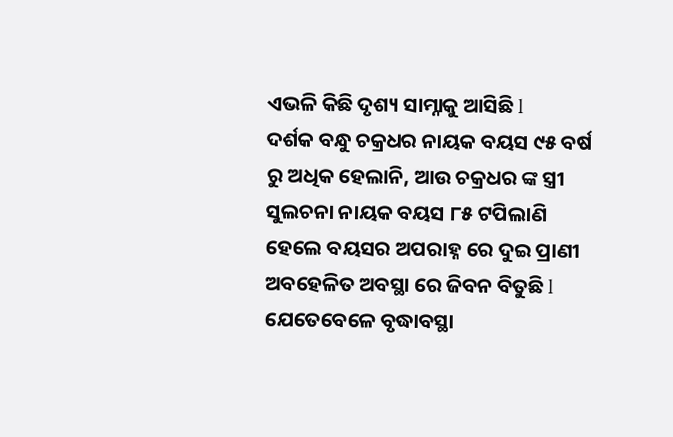ଏଭଳି କିଛି ଦୃଶ୍ୟ ସାମ୍ନାକୁ ଆସିଛି l
ଦର୍ଶକ ବନ୍ଧୁ ଚକ୍ରଧର ନାୟକ ବୟସ ୯୫ ବର୍ଷ ରୁ ଅଧିକ ହେଲାନି, ଆଉ ଚକ୍ରଧର ଙ୍କ ସ୍ତ୍ରୀ ସୁଲଚନା ନାୟକ ବୟସ ୮୫ ଟପିଲାଣି ହେଲେ ବୟସର ଅପରାହ୍ନ ରେ ଦୁଇ ପ୍ରାଣୀ ଅବହେଳିତ ଅବସ୍ଥା ରେ ଜିବନ ବିତୁଛି l ଯେତେବେଳେ ବୃଦ୍ଧାବସ୍ଥା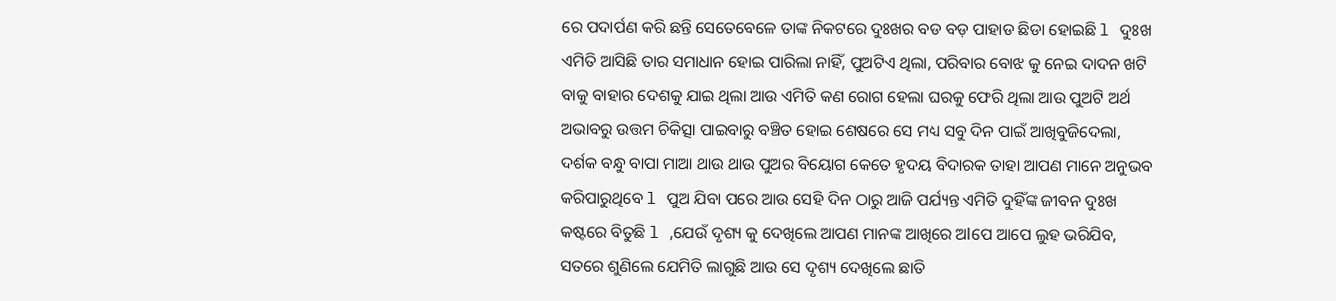ରେ ପଦାର୍ପଣ କରି ଛନ୍ତି ସେତେବେଳେ ତାଙ୍କ ନିକଟରେ ଦୁଃଖର ବଡ ବଡ଼ ପାହାଡ ଛିଡା ହୋଇଛି l ଦୁଃଖ ଏମିତି ଆସିଛି ତାର ସମାଧାନ ହୋଇ ପାରିଲା ନାହିଁ, ପୁଅଟିଏ ଥିଲା, ପରିବାର ବୋଝ କୁ ନେଇ ଦାଦନ ଖଟି ବାକୁ ବାହାର ଦେଶକୁ ଯାଇ ଥିଲା ଆଉ ଏମିତି କଣ ରୋଗ ହେଲା ଘରକୁ ଫେରି ଥିଲା ଆଉ ପୁଅଟି ଅର୍ଥ ଅଭାବରୁ ଉତ୍ତମ ଚିକିତ୍ସା ପାଇବାରୁ ବଞ୍ଚିତ ହୋଇ ଶେଷରେ ସେ ମଧ୍ୟ ସବୁ ଦିନ ପାଇଁ ଆଖିବୁଜିଦେଲା, ଦର୍ଶକ ବନ୍ଧୁ ବାପା ମାଆ ଥାଉ ଥାଉ ପୁଅର ବିୟୋଗ କେତେ ହୃଦୟ ବିଦାରକ ତାହା ଆପଣ ମାନେ ଅନୁଭବ କରିପାରୁଥିବେ l ପୁଅ ଯିବା ପରେ ଆଉ ସେହି ଦିନ ଠାରୁ ଆଜି ପର୍ଯ୍ୟନ୍ତ ଏମିତି ଦୁହିଁଙ୍କ ଜୀବନ ଦୁଃଖ କଷ୍ଟରେ ବିତୁଛି l ,ଯେଉଁ ଦୃଶ୍ୟ କୁ ଦେଖିଲେ ଆପଣ ମାନଙ୍କ ଆଖିରେ ଅlପେ ଆପେ ଲୁହ ଭରିଯିବ, ସତରେ ଶୁଣିଲେ ଯେମିତି ଲାଗୁଛି ଆଉ ସେ ଦୃଶ୍ୟ ଦେଖିଲେ ଛାତି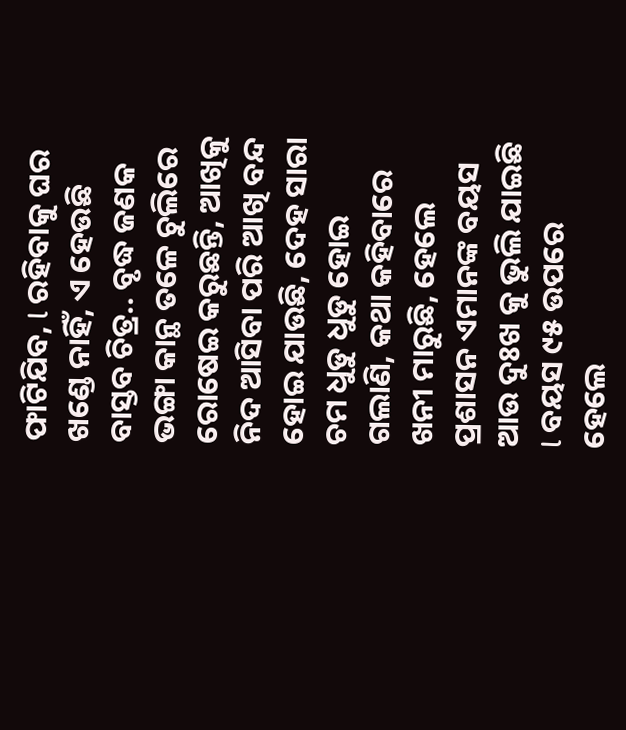ଫାଟିଯିବ, l ରହିବାକୁ ଘର ଖଣ୍ଡେ ନାହିଁ, ଏ ହେଉଛି ବାସ୍ତବ ଚିତ୍ର.. ବୃଦ୍ଧ ଜଣକ ଭଙ୍ଗା କାନ୍ଥ ତଳେ ଚୁଲିରେ ରୋଷେଇ କରୁଛନ୍ତି, ଆଖିକୁ ନିଦ ଆସିବା ପରି ଆଖି ବନ୍ଦ ହୋଇ ଯାଉଛି, ଦେହ ସାରା ଚମ ଧୁଡୁ ଧୁଡୁ ହୋଇ ଗଲାଣି, କଥା କହିବାରେ ଖନୀ ମାରୁଛି, ହେଲେ ପ୍ରଶାସନ ଏମାନଙ୍କ ବୟସ ଆଉ ଦୁଃଖ କୁ ଭୁଲି ଯାଇଛି l ବୟସ ୯୫ ଉପରେ ହେଲେ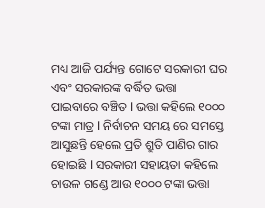ମଧ୍ୟ ଆଜି ପର୍ଯ୍ୟନ୍ତ ଗୋଟେ ସରକାରୀ ଘର ଏବଂ ସରକାରଙ୍କ ବର୍ଦ୍ଧିତ ଭତ୍ତା ପାଇବାରେ ବଞ୍ଚିତ l ଭତ୍ତା କହିଲେ ୧୦୦୦ ଟଙ୍କା ମାତ୍ର l ନିର୍ବାଚନ ସମୟ ରେ ସମସ୍ତେ ଆସୁଛନ୍ତି ହେଲେ ପ୍ରତି ଶ୍ରୁତି ପାଣିର ଗାର ହୋଇଛି l ସରକାରୀ ସହାୟତା କହିଲେ ଚାଉଳ ଗଣ୍ଡେ ଆଉ ୧୦୦୦ ଟଙ୍କା ଭତ୍ତା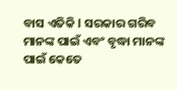ବାସ ଏତିକି l ସରକାର ଗରିବ ମାନଙ୍କ ପାଇଁ ଏବଂ ବୃଦ୍ଧା ମାନଙ୍କ ପାଇଁ କେତେ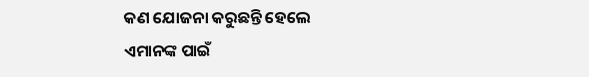କଣ ଯୋଜନା କରୁଛନ୍ତି ହେଲେ ଏମାନଙ୍କ ପାଇଁ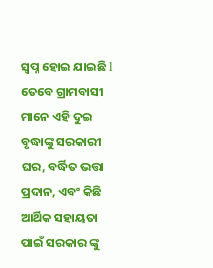ସ୍ୱପ୍ନ ହୋଇ ଯାଇଛି l ତେବେ ଗ୍ରାମବାସୀ ମାନେ ଏହି ଦୁଇ ବୃଦ୍ଧାଙ୍କୁ ସରକାରୀ ଘର, ବର୍ଦ୍ଧିତ ଭତ୍ତା ପ୍ରଦାନ, ଏବଂ କିଛି ଆର୍ଥିକ ସହାୟତା ପାଇଁ ସରକାର ଙ୍କୁ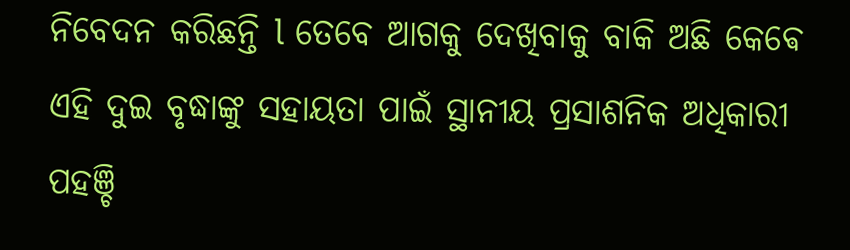ନିବେଦନ କରିଛନ୍ତି l ତେବେ ଆଗକୁ ଦେଖିବାକୁ ବାକି ଅଛି କେଵେ ଏହି ଦୁଇ ବୃଦ୍ଧାଙ୍କୁ ସହାୟତା ପାଇଁ ସ୍ଥାନୀୟ ପ୍ରସାଶନିକ ଅଧିକାରୀ ପହଞ୍ଚି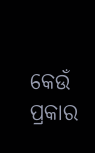କେଉଁ ପ୍ରକାର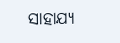ସାହାଯ୍ୟ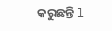କରୁଛନ୍ତି l